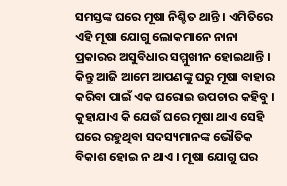ସମସ୍ତଙ୍କ ଘରେ ମୂଷା ନିଶ୍ଚିତ ଥାନ୍ତି । ଏମିତିରେ ଏହି ମୂଷା ଯୋଗୁ ଲୋକମାନେ ନାନା ପ୍ରକାରର ଅସୁବିଧାର ସମ୍ମୁଖୀନ ହୋଇଥାନ୍ତି । କିନ୍ତୁ ଆଜି ଆମେ ଆପଣଙ୍କୁ ଘରୁ ମୂଷା ବାହାର କରିବା ପାଇଁ ଏକ ଘରୋଇ ଉପଚାର କହିବୁ । କୁହାଯାଏ କି ଯେଉଁ ଘରେ ମୂଷା ଥାଏ ସେହି ଘରେ ରହୁଥିବା ସଦସ୍ୟମାନଙ୍କ ଭୌତିକ ବିକାଶ ହୋଇ ନ ଥାଏ । ମୂଷା ଯୋଗୁ ଘର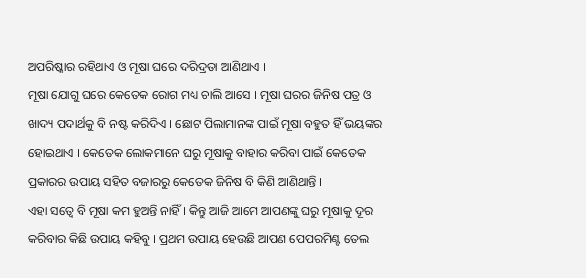ଅପରିଷ୍କାର ରହିଥାଏ ଓ ମୂଷା ଘରେ ଦରିଦ୍ରତା ଆଣିଥାଏ ।
ମୂଷା ଯୋଗୁ ଘରେ କେତେକ ରୋଗ ମଧ୍ୟ ଚାଲି ଆସେ । ମୂଷା ଘରର ଜିନିଷ ପତ୍ର ଓ ଖାଦ୍ୟ ପଦାର୍ଥକୁ ବି ନଷ୍ଟ କରିଦିଏ । ଛୋଟ ପିଲାମାନଙ୍କ ପାଇଁ ମୂଷା ବହୁତ ହିଁ ଭୟଙ୍କର ହୋଇଥାଏ । କେତେକ ଲୋକମାନେ ଘରୁ ମୂଷାକୁ ବାହାର କରିବା ପାଇଁ କେତେକ ପ୍ରକାରର ଉପାୟ ସହିତ ବଜାରରୁ କେତେକ ଜିନିଷ ବି କିଣି ଆଣିଥାନ୍ତି ।
ଏହା ସତ୍ବେ ବି ମୂଷା କମ ହୁଅନ୍ତି ନାହିଁ । କିନ୍ତୁ ଆଜି ଆମେ ଆପଣଙ୍କୁ ଘରୁ ମୂଷାକୁ ଦୂର କରିବାର କିଛି ଉପାୟ କହିବୁ । ପ୍ରଥମ ଉପାୟ ହେଉଛି ଆପଣ ପେପରମିଣ୍ଟ ତେଲ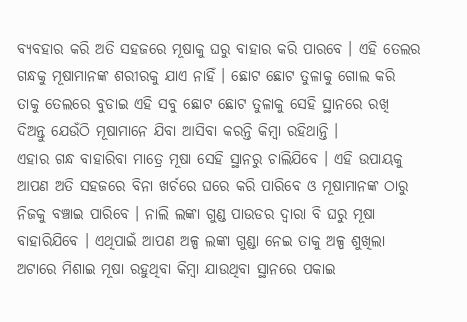ବ୍ୟବହାର କରି ଅତି ସହଜରେ ମୂଷାକୁ ଘରୁ ବାହାର କରି ପାରବେ । ଏହି ତେଲର ଗନ୍ଧକୁ ମୂଷାମାନଙ୍କ ଶରୀରକୁ ଯାଏ ନାହିଁ । ଛୋଟ ଛୋଟ ତୁଳାକୁ ଗୋଲ କରି ତାକୁ ତେଲରେ ବୁଡାଇ ଏହି ସବୁ ଛୋଟ ଛୋଟ ତୁଳାକୁ ସେହି ସ୍ଥାନରେ ରଖି ଦିଅନ୍ତୁ ଯେଉଁଠି ମୂଷାମାନେ ଯିବା ଆସିବା କରନ୍ତି କିମ୍ବା ରହିଥାନ୍ତି ।
ଏହାର ଗନ୍ଧ ବାହାରିବା ମାତ୍ରେ ମୂଷା ସେହି ସ୍ଥାନରୁ ଚାଲିଯିବେ । ଏହି ଉପାୟକୁ ଆପଣ ଅତି ସହଜରେ ବିନା ଖର୍ଚରେ ଘରେ କରି ପାରିବେ ଓ ମୂଷାମାନଙ୍କ ଠାରୁ ନିଜକୁ ବଞ୍ଚାଇ ପାରିବେ । ନାଲି ଲଙ୍କା ଗୁଣ୍ଡ ପାଉଡର ଦ୍ଵାରା ବି ଘରୁ ମୂଷା ବାହାରିଯିବେ । ଏଥିପାଇଁ ଆପଣ ଅଳ୍ପ ଲଙ୍କା ଗୁଣ୍ଡା ନେଇ ତାକୁ ଅଳ୍ପ ଶୁଖିଲା ଅଟାରେ ମିଶାଇ ମୂଷା ରହୁଥିବା କିମ୍ବା ଯାଉଥିବା ସ୍ଥାନରେ ପକାଇ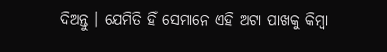ଦିଅନ୍ତୁ । ଯେମିତି ହିଁ ସେମାନେ ଏହି ଅଟା ପାଖକୁ କିମ୍ବା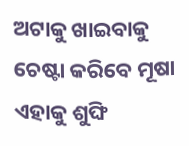ଅଟାକୁ ଖାଇବାକୁ ଚେଷ୍ଟା କରିବେ ମୂଷା ଏହାକୁ ଶୁଙ୍ଘି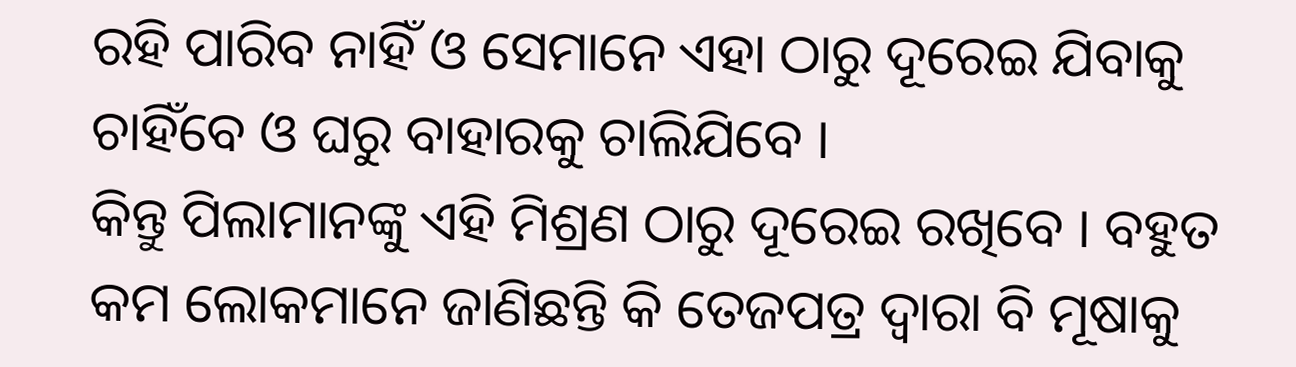ରହି ପାରିବ ନାହିଁ ଓ ସେମାନେ ଏହା ଠାରୁ ଦୂରେଇ ଯିବାକୁ ଚାହିଁବେ ଓ ଘରୁ ବାହାରକୁ ଚାଲିଯିବେ ।
କିନ୍ତୁ ପିଲାମାନଙ୍କୁ ଏହି ମିଶ୍ରଣ ଠାରୁ ଦୂରେଇ ରଖିବେ । ବହୁତ କମ ଲୋକମାନେ ଜାଣିଛନ୍ତି କି ତେଜପତ୍ର ଦ୍ଵାରା ବି ମୂଷାକୁ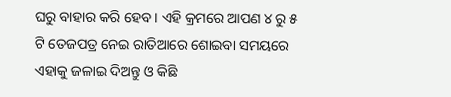ଘରୁ ବାହାର କରି ହେବ । ଏହି କ୍ରମରେ ଆପଣ ୪ ରୁ ୫ ଟି ତେଜପତ୍ର ନେଇ ରାତିଆରେ ଶୋଇବା ସମୟରେ ଏହାକୁ ଜଳାଇ ଦିଅନ୍ତୁ ଓ କିଛି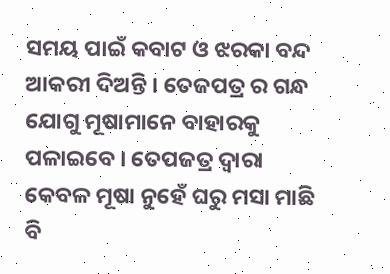ସମୟ ପାଇଁ କବାଟ ଓ ଝରକା ବନ୍ଦ ଆକରୀ ଦିଅନ୍ତି । ତେଜପତ୍ର ର ଗନ୍ଧ ଯୋଗୁ ମୂଷାମାନେ ବାହାରକୁ ପଳାଇବେ । ତେପଜତ୍ର ଦ୍ଵାରା କେବଳ ମୂଷା ନୁହେଁ ଘରୁ ମସା ମାଛି ବି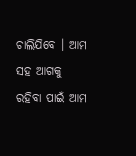ଚାଲିଯିବେ । ଆମ ସହ ଆଗକୁ ରହିବା ପାଇଁ ଆମ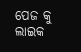ପେଜ କୁ ଲାଇକ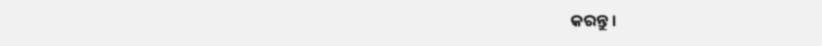କରନ୍ତୁ ।